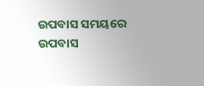ଉପବାସ ସମୟରେ ଉପବାସ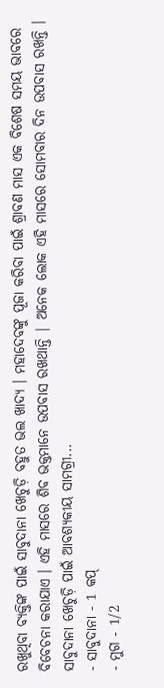ରଖୁଥିବା ବ୍ୟକ୍ତିଙ୍କ ପାଇଁ ସାବୁଦାନା ଖେଚୁଡ଼ି ବହୁତ ଭଲ ଖାଦ୍ୟ । ମହାଦେବଙ୍କୁ ପୂଜା କରିବା ପାଇଁ ଶ୍ରାବଣ ମାସ ଏକ ବିଶେଷ ସମୟ ଭାବରେ ବିବେଚନା କରାଯାଏ । ଏହି ମାସରେ ଶିବ ଭକ୍ତମାନେ ଉପବାସ ରଖଥାନ୍ତି | ଅନେକ ଲୋକ ଏହି ମାସରେ ସୋମବାର ଦିନ ଉପବାସ ରଖନ୍ତି ।
ସାବୁଦାନା ଖେଚୁଡ଼ି ପାଇଁ ଆବଶ୍ୟକୀୟ ସାମଗ୍ରୀ...
- ସାବୁଦାନା - 1 କପ୍
- ମୁଗ - 1/2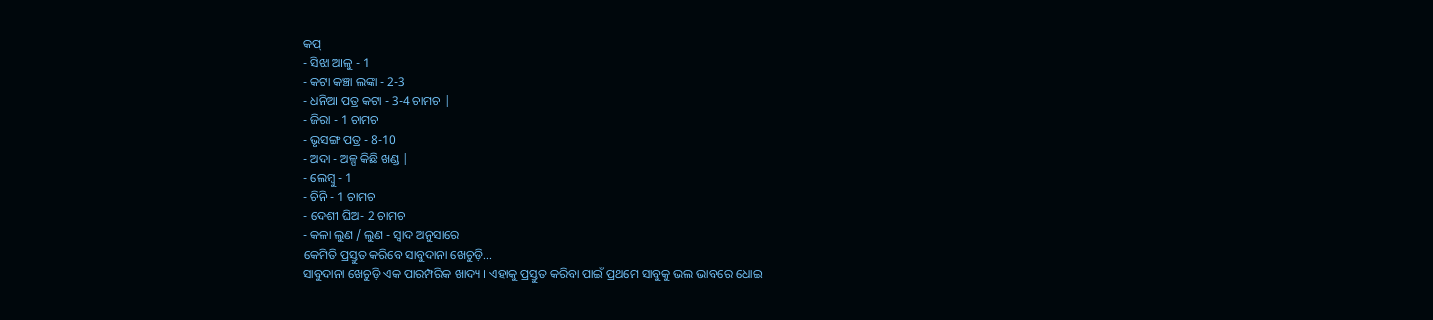କପ୍
- ସିଝା ଆଳୁ - 1
- କଟା କଞ୍ଚା ଲଙ୍କା - 2-3
- ଧନିଆ ପତ୍ର କଟା - 3-4 ଚାମଚ |
- ଜିରା - 1 ଚାମଚ
- ଭୃସଙ୍ଗ ପତ୍ର - 8-10
- ଅଦା - ଅଳ୍ପ କିଛି ଖଣ୍ଡ |
- ଲେମ୍ବୁ - 1
- ଚିନି - 1 ଚାମଚ
- ଦେଶୀ ଘିଅ- 2 ଚାମଚ
- କଳା ଲୁଣ / ଲୁଣ - ସ୍ୱାଦ ଅନୁସାରେ
କେମିତି ପ୍ରସ୍ତୁତ କରିବେ ସାବୁଦାନା ଖେଚୁଡ଼ି...
ସାବୁଦାନା ଖେଚୁଡ଼ି ଏକ ପାରମ୍ପରିକ ଖାଦ୍ୟ । ଏହାକୁ ପ୍ରସ୍ତୁତ କରିବା ପାଇଁ ପ୍ରଥମେ ସାବୁକୁ ଭଲ ଭାବରେ ଧୋଇ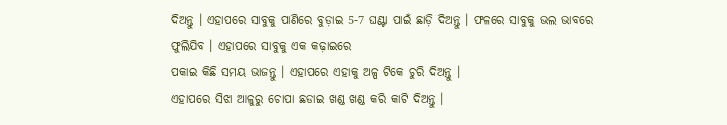ଦିଅନ୍ତୁ । ଏହାପରେ ସାବୁକୁ ପାଣିରେ ବୁଡ଼ାଇ 5-7 ଘଣ୍ଟା ପାଇଁ ଛାଡ଼ି ଦିଅନ୍ତୁ । ଫଳରେ ସାବୁକୁ ଭଲ ଭାବରେ ଫୁଲିଯିବ । ଏହାପରେ ସାବୁକୁ ଏକ କଢ଼ାଇରେ
ପକାଇ କିଛି ସମୟ ଭାଜନ୍ତୁ । ଏହାପରେ ଏହାକୁ ଅଳ୍ପ ଟିକେ ଚୁରି ଦିଅନ୍ତୁ ।
ଏହାପରେ ସିଝା ଆଳୁରୁ ଚୋପା ଛଡାଇ ଖଣ୍ଡ ଖଣ୍ଡ କରି କାଟି ଦିଅନ୍ତୁ ।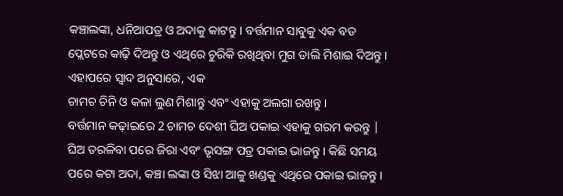କଞ୍ଚାଲଙ୍କା, ଧନିଆପତ୍ର ଓ ଅଦାକୁ କାଟନ୍ତୁ । ବର୍ତ୍ତମାନ ସାବୁକୁ ଏକ ବଡ ପ୍ଲେଟରେ କାଢ଼ି ଦିଅନ୍ତୁ ଓ ଏଥିରେ ଚୁରିକି ରଖିଥିବା ମୁଗ ଡାଲି ମିଶାଇ ଦିଅନ୍ତୁ । ଏହାପରେ ସ୍ୱାଦ ଅନୁସାରେ, ଏକ
ଚାମଚ ଚିନି ଓ କଳା ଲୁଣ ମିଶାନ୍ତୁ ଏବଂ ଏହାକୁ ଅଲଗା ରଖନ୍ତୁ ।
ବର୍ତ୍ତମାନ କଢ଼ାଇରେ 2 ଚାମଚ ଦେଶୀ ଘିଅ ପକାଇ ଏହାକୁ ଗରମ କରନ୍ତୁ | ଘିଅ ତରଳିବା ପରେ ଜିରା ଏବଂ ଭୃସଙ୍ଗ ପତ୍ର ପକାଇ ଭାଜନ୍ତୁ । କିଛି ସମୟ ପରେ କଟା ଅଦା, କଞ୍ଚା ଲଙ୍କା ଓ ସିଝା ଆଳୁ ଖଣ୍ଡକୁ ଏଥିରେ ପକାଇ ଭାଜନ୍ତୁ ।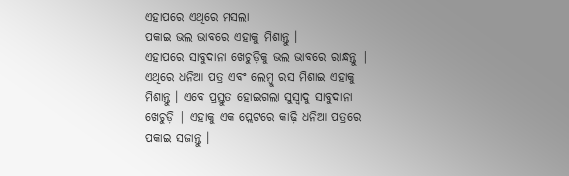ଏହାପରେ ଏଥିରେ ମସଲା
ପକାଇ ଭଲ ଭାବରେ ଏହାକୁ ମିଶାନ୍ତୁ ।
ଏହାପରେ ସାବୁଦାନା ଖେଚୁଡ଼ିକୁ ଭଲ ଭାବରେ ରାନ୍ଧନ୍ତୁ | ଏଥିରେ ଧନିଆ ପତ୍ର ଏବଂ ଲେମ୍ବୁ ରସ ମିଶାଇ ଏହାକୁ ମିଶାନ୍ତୁ । ଏବେ ପ୍ରସ୍ତୁତ ହୋଇଗଲା ସୁସ୍ୱାଦୁ ସାବୁଦାନା ଖେଚୁଡ଼ି | ଏହାକୁ ଏକ ପ୍ଲେଟରେ କାଢ଼ି ଧନିଆ ପତ୍ରରେ ପକାଇ ସଜାନ୍ତୁ ।